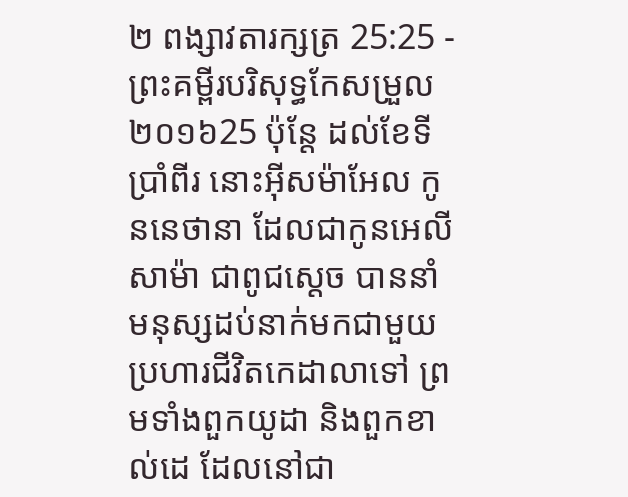២ ពង្សាវតារក្សត្រ 25:25 - ព្រះគម្ពីរបរិសុទ្ធកែសម្រួល ២០១៦25 ប៉ុន្តែ ដល់ខែទីប្រាំពីរ នោះអ៊ីសម៉ាអែល កូននេថានា ដែលជាកូនអេលីសាម៉ា ជាពូជស្តេច បាននាំមនុស្សដប់នាក់មកជាមួយ ប្រហារជីវិតកេដាលាទៅ ព្រមទាំងពួកយូដា និងពួកខាល់ដេ ដែលនៅជា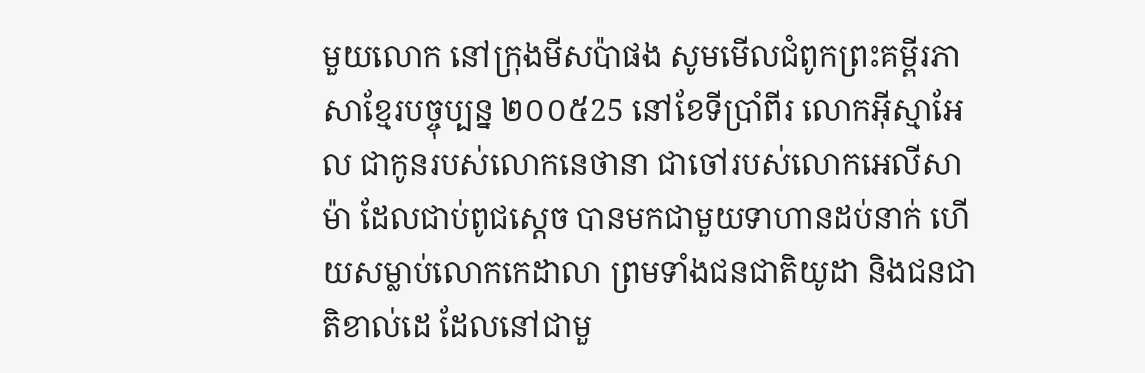មួយលោក នៅក្រុងមីសប៉ាផង សូមមើលជំពូកព្រះគម្ពីរភាសាខ្មែរបច្ចុប្បន្ន ២០០៥25 នៅខែទីប្រាំពីរ លោកអ៊ីស្មាអែល ជាកូនរបស់លោកនេថានា ជាចៅរបស់លោកអេលីសាម៉ា ដែលជាប់ពូជស្ដេច បានមកជាមួយទាហានដប់នាក់ ហើយសម្លាប់លោកកេដាលា ព្រមទាំងជនជាតិយូដា និងជនជាតិខាល់ដេ ដែលនៅជាមួ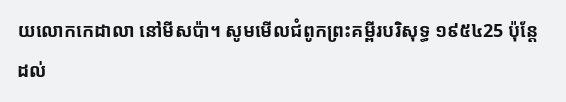យលោកកេដាលា នៅមីសប៉ា។ សូមមើលជំពូកព្រះគម្ពីរបរិសុទ្ធ ១៩៥៤25 ប៉ុន្តែដល់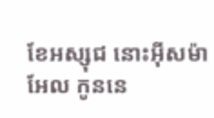ខែអស្សុជ នោះអ៊ីសម៉ាអែល កូននេ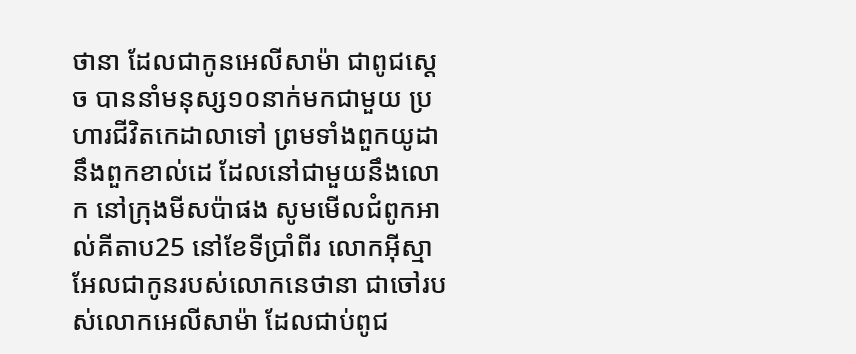ថានា ដែលជាកូនអេលីសាម៉ា ជាពូជស្តេច បាននាំមនុស្ស១០នាក់មកជាមួយ ប្រហារជីវិតកេដាលាទៅ ព្រមទាំងពួកយូដា នឹងពួកខាល់ដេ ដែលនៅជាមួយនឹងលោក នៅក្រុងមីសប៉ាផង សូមមើលជំពូកអាល់គីតាប25 នៅខែទីប្រាំពីរ លោកអ៊ីស្មាអែលជាកូនរបស់លោកនេថានា ជាចៅរបស់លោកអេលីសាម៉ា ដែលជាប់ពូជ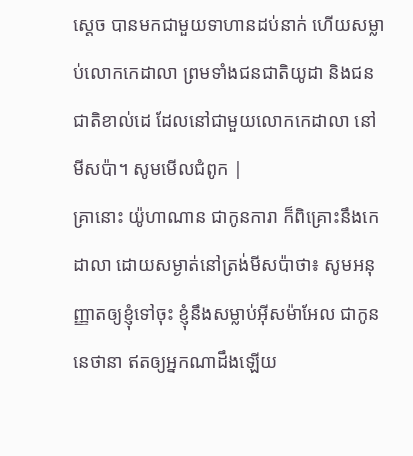ស្តេច បានមកជាមួយទាហានដប់នាក់ ហើយសម្លាប់លោកកេដាលា ព្រមទាំងជនជាតិយូដា និងជនជាតិខាល់ដេ ដែលនៅជាមួយលោកកេដាលា នៅមីសប៉ា។ សូមមើលជំពូក |
គ្រានោះ យ៉ូហាណាន ជាកូនការា ក៏ពិគ្រោះនឹងកេដាលា ដោយសម្ងាត់នៅត្រង់មីសប៉ាថា៖ សូមអនុញ្ញាតឲ្យខ្ញុំទៅចុះ ខ្ញុំនឹងសម្លាប់អ៊ីសម៉ាអែល ជាកូននេថានា ឥតឲ្យអ្នកណាដឹងឡើយ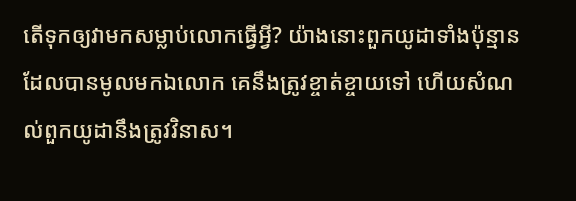តើទុកឲ្យវាមកសម្លាប់លោកធ្វើអ្វី? យ៉ាងនោះពួកយូដាទាំងប៉ុន្មាន ដែលបានមូលមកឯលោក គេនឹងត្រូវខ្ចាត់ខ្ចាយទៅ ហើយសំណល់ពួកយូដានឹងត្រូវវិនាស។